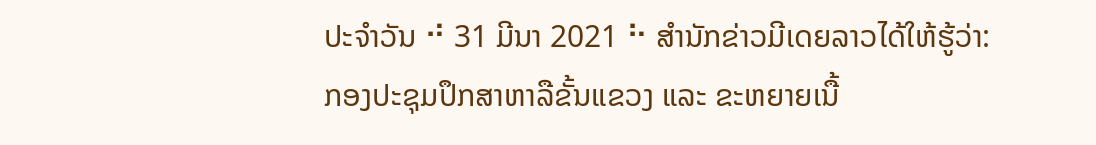ປະຈຳວັນ ⠚ 31 ມີນາ 2021 ⠓ ສຳນັກຂ່າວມີເດຍລາວໄດ້ໃຫ້ຮູ້ວ່າ:
ກອງປະຊຸມປຶກສາຫາລືຂັ້ນແຂວງ ແລະ ຂະຫຍາຍເນື້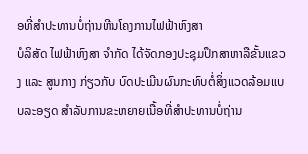ອທີ່ສຳປະທານບໍ່ຖ່ານຫີນໂຄງການໄຟຟ້າຫົງສາ
ບໍລິສັດ ໄຟຟ້າຫົງສາ ຈຳກັດ ໄດ້ຈັດກອງປະຊຸມປຶກສາຫາລືຂັ້ນແຂວງ ແລະ ສູນກາງ ກ່ຽວກັບ ບົດປະເມີນຜົນກະທົບຕໍ່ສິ່ງແວດລ້ອມແບບລະອຽດ ສຳລັບການຂະຫຍາຍເນື້ອທີ່ສຳປະທານບໍ່ຖ່ານ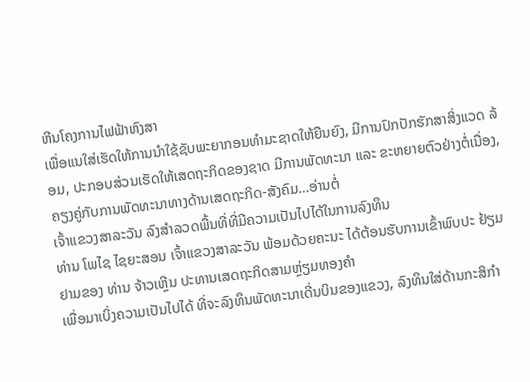ຫີນໂຄງການໄຟຟ້າຫົງສາ
ເພື່ອແນໃສ່ເຮັດໃຫ້ການນຳໃຊ້ຊັບພະຍາກອນທຳມະຊາດໃຫ້ຍືນຍົງ, ມີການປົກປັກຮັກສາສິ່ງແວດ ລ້ອມ, ປະກອບສ່ວນເຮັດໃຫ້ເສດຖະກິດຂອງຊາດ ມີການພັດທະນາ ແລະ ຂະຫຍາຍຕົວຢ່າງຕໍ່ເນື່ອງ, ຄຽງຄູ່ກັບການພັດທະນາທາງດ້ານເສດຖະກິດ-ສັງຄົມ…ອ່ານຕໍ່
ເຈົ້າແຂວງສາລະວັນ ລົງສຳລວດພື້ນທີ່ທີ່ມີຄວາມເປັນໄປໄດ້ໃນການລົງທຶນ
ທ່ານ ໂພໄຊ ໄຊຍະສອນ ເຈົ້າແຂວງສາລະວັນ ພ້ອມດ້ວຍຄະນະ ໄດ້ຕ້ອນຮັບການເຂົ້າພົບປະ ຢ້ຽມຢາມຂອງ ທ່ານ ຈ້າວເຫຼີນ ປະທານເສດຖະກິດສາມຫຼ່ຽມທອງຄຳ
ເພື່ອມາເບິ່ງຄວາມເປັນໄປໄດ້ ທີ່ຈະລົງທຶນພັດທະນາເດີ່ນບິນຂອງແຂວງ, ລົງທຶນໃສ່ດ້ານກະສິກຳ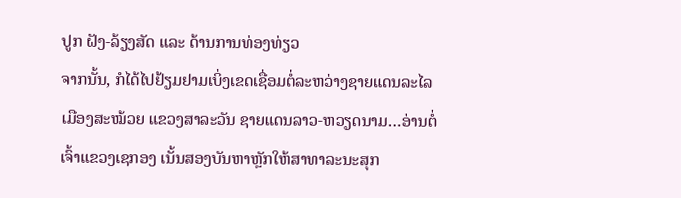ປູກ ຝັງ-ລ້ຽງສັດ ແລະ ດ້ານການທ່ອງທ່ຽວ
ຈາກນັ້ນ, ກໍໄດ້ໄປຢ້ຽມຢາມເບິ່ງເຂດເຊື່ອມຕໍ່ລະຫວ່າງຊາຍແດນລະໄລ ເມືອງສະໝ້ວຍ ແຂວງສາລະວັນ ຊາຍແດນລາວ-ຫວຽດນາມ…ອ່ານຕໍ່
ເຈົ້າແຂວງເຊກອງ ເນັ້ນສອງບັນຫາຫຼັກໃຫ້ສາທາລະນະສຸກ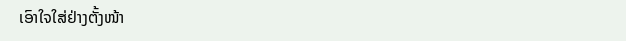ເອົາໃຈໃສ່ຢ່າງຕັ້ງໜ້າ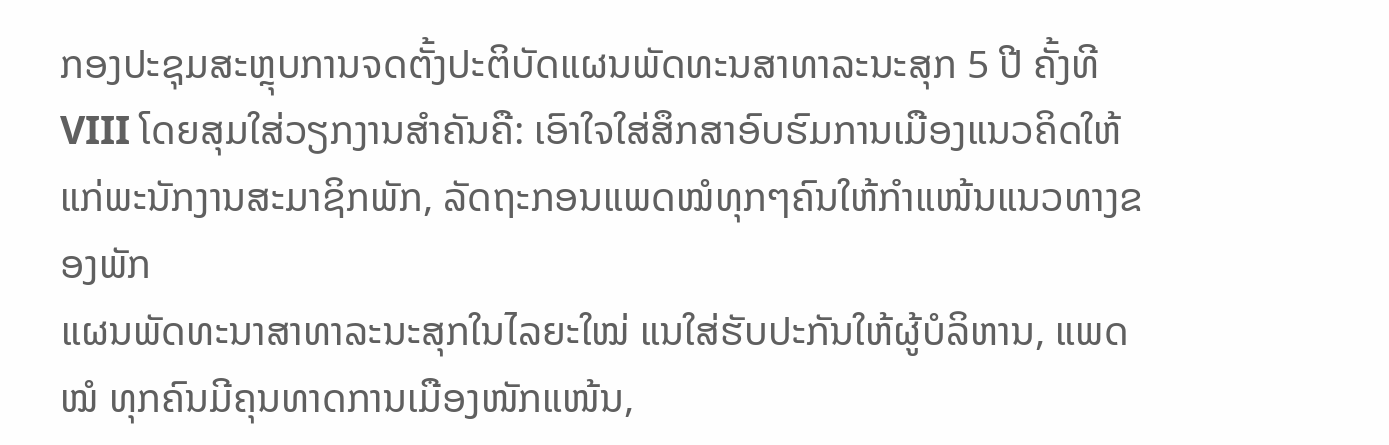ກອງປະຊຸມສະຫຼຸບການຈດຕັ້ງປະຕິບັດແຜນພັດທະນສາທາລະນະສຸກ 5 ປີ ຄັ້ງທີ VIII ໂດຍສຸມໃສ່ວຽກງານສໍາຄັນຄື: ເອົາໃຈໃສ່ສຶກສາອົບຮົມການເມືອງແນວຄິດໃຫ້ແກ່ພະນັກງານສະມາຊິກພັກ, ລັດຖະກອນແພດໝໍທຸກໆຄົນໃຫ້ກໍາແໜ້ນແນວທາງຂອງພັກ
ແຜນພັດທະນາສາທາລະນະສຸກໃນໄລຍະໃໝ່ ແນໃສ່ຮັບປະກັນໃຫ້ຜູ້ບໍລິຫານ, ແພດໝໍ ທຸກຄົນມີຄຸນທາດການເມືອງໜັກແໜ້ນ,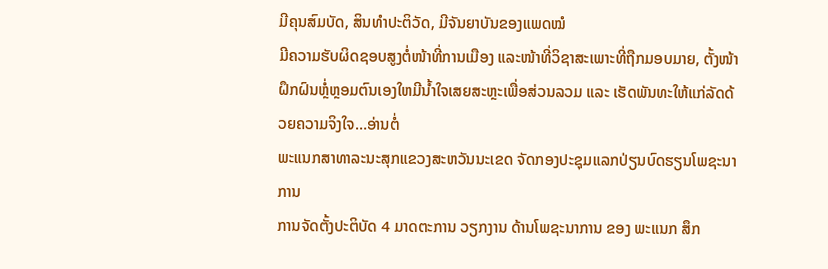ມີຄຸນສົມບັດ, ສິນທໍາປະຕິວັດ, ມີຈັນຍາບັນຂອງແພດໝໍ
ມີຄວາມຮັບຜິດຊອບສູງຕໍ່ໜ້າທີ່ການເມືອງ ແລະໜ້າທີ່ວິຊາສະເພາະທີ່ຖືກມອບມາຍ, ຕັ້ງໜ້າຝຶກຝົນຫຼໍ່ຫຼອມຕົນເອງໃຫມີນໍ້າໃຈເສຍສະຫຼະເພື່ອສ່ວນລວມ ແລະ ເຮັດພັນທະໃຫ້ແກ່ລັດດ້ວຍຄວາມຈິງໃຈ…ອ່ານຕໍ່
ພະແນກສາທາລະນະສຸກແຂວງສະຫວັນນະເຂດ ຈັດກອງປະຊຸມແລກປ່ຽນບົດຮຽນໂພຊະນາການ
ການຈັດຕັ້ງປະຕິບັດ 4 ມາດຕະການ ວຽກງານ ດ້ານໂພຊະນາການ ຂອງ ພະແນກ ສຶກ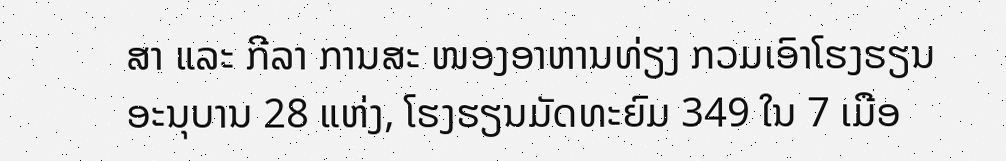ສາ ແລະ ກີລາ ການສະ ໜອງອາຫານທ່ຽງ ກວມເອົາໂຮງຮຽນ ອະນຸບານ 28 ແຫ່ງ, ໂຮງຮຽນມັດທະຍົມ 349 ໃນ 7 ເມືອ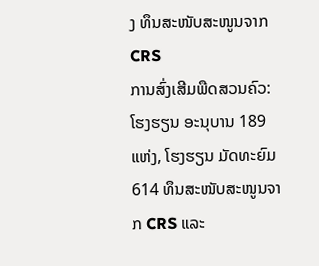ງ ທຶນສະໜັບສະໜູນຈາກ CRS
ການສົ່ງເສີມພືດສວນຄົວ: ໂຮງຮຽນ ອະນຸບານ 189 ແຫ່ງ, ໂຮງຮຽນ ມັດທະຍົມ 614 ທຶນສະໜັບສະໜູນຈາກ CRS ແລະ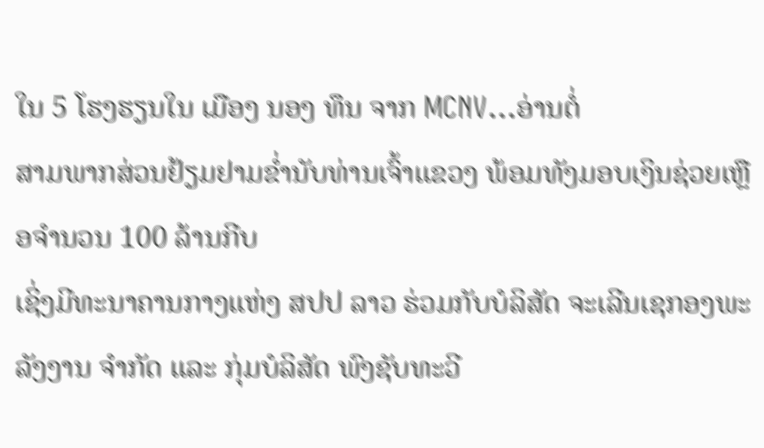ໃນ 5 ໂຮງຮຽນໃນ ເມືອງ ນອງ ທຶນ ຈາກ MCNV…ອ່ານຕໍ່
ສາມພາກສ່ວນຢ້ຽມຢາມຂໍ່ານັບທ່ານເຈົ້າແຂວງ ພ້ອມທັງມອບເງິນຊ່ວຍເຫຼືອຈໍານວນ 100 ລ້ານກີບ
ເຊິ່ງມີທະນາຄານກາງແຫ່ງ ສປປ ລາວ ຮ່ວມກັບບໍລິສັດ ຈະເລີນເຊກອງພະລັງງານ ຈໍາກັດ ແລະ ກຸ່ມບໍລິສັດ ພົງຊັບທະວີ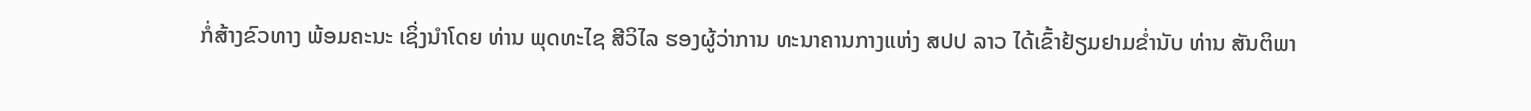ກໍ່ສ້າງຂົວທາງ ພ້ອມຄະນະ ເຊິ່ງນໍາໂດຍ ທ່ານ ພຸດທະໄຊ ສີວິໄລ ຮອງຜູ້ວ່າການ ທະນາຄານກາງແຫ່ງ ສປປ ລາວ ໄດ້ເຂົ້າຢ້ຽມຢາມຂໍ່ານັບ ທ່ານ ສັນຕິພາ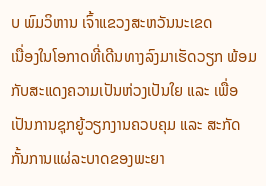ບ ພົມວິຫານ ເຈົ້າແຂວງສະຫວັນນະເຂດ
ເນື່ອງໃນໂອກາດທີ່ເດີນທາງລົງມາເຮັດວຽກ ພ້ອມກັບສະແດງຄວາມເປັນຫ່ວງເປັນໃຍ ແລະ ເພື່ອເປັນການຊຸກຍູ້ວຽກງານຄວບຄຸມ ແລະ ສະກັດກັ້ນການແຜ່ລະບາດຂອງພະຍາ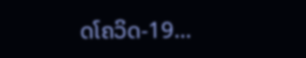ດໂຄວິດ-19…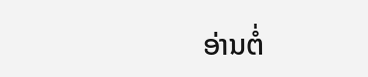ອ່ານຕໍ່